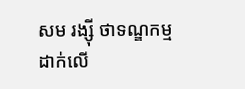សម រង្ស៊ី ថាទណ្ឌកម្មដាក់លើ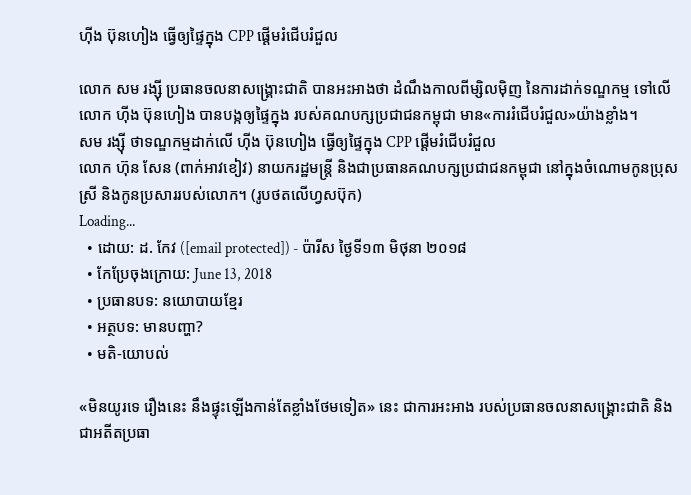ហ៊ីង ប៊ុនហៀង ធ្វើឲ្យផ្ទៃក្នុង CPP ផ្ដើមរំជើបរំជួល

លោក សម រង្ស៊ី ប្រធានចលនាសង្គ្រោះជាតិ បានអះអាងថា ដំណឹងកាលពីម្សិលម៉ិញ នៃការដាក់ទណ្ឌកម្ម ទៅលើលោក ហ៊ីង ប៊ុនហៀង បានបង្កឲ្យផ្ទៃក្នុង របស់គណបក្សប្រជាជនកម្ពុជា មាន«ការរំជើបរំជួល»យ៉ាងខ្លាំង។
សម រង្ស៊ី ថាទណ្ឌកម្មដាក់លើ ហ៊ីង ប៊ុនហៀង ធ្វើឲ្យផ្ទៃក្នុង CPP ផ្ដើមរំជើបរំជួល
លោក ហ៊ុន សែន (ពាក់អាវខៀវ) នាយករដ្ឋមន្ត្រី និងជាប្រធានគណបក្សប្រជាជនកម្ពុជា នៅក្នុងចំណោមកូនប្រុសស្រី និងកូនប្រសាររបស់លោក។ (រូបថតលើហ្វសប៊ុក)
Loading...
  • ដោយ: ដ. កែវ ([email protected]) - ប៉ារីស ថ្ងៃទី១៣ មិថុនា ២០១៨
  • កែប្រែចុងក្រោយ: June 13, 2018
  • ប្រធានបទ: នយោបាយខ្មែរ
  • អត្ថបទ: មានបញ្ហា?
  • មតិ-យោបល់

«មិនយូរទេ រឿងនេះ នឹងផ្ទុះឡើងកាន់តែខ្លាំងថែមទៀត» នេះ ជាការអះអាង របស់ប្រធានចលនាសង្គ្រោះជាតិ និងជាអតីតប្រធា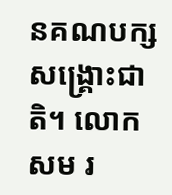នគណបក្សសង្គ្រោះជាតិ។ លោក សម រ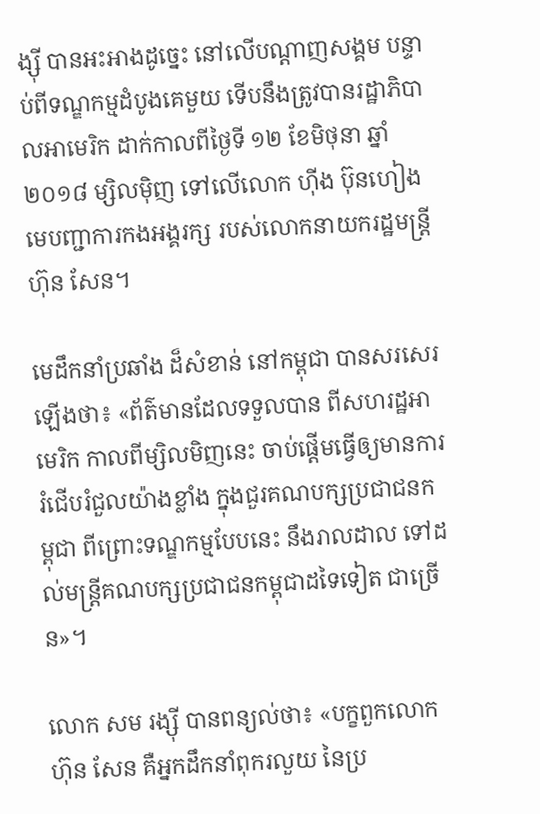ង្ស៊ី បានអះអាងដូច្នេះ នៅលើបណ្ដាញសង្គម បន្ទាប់ពីទណ្ឌកម្មដំបូងគេមួយ ទើបនឹងត្រូវបានរដ្ឋាភិបាលអាមេរិក ដាក់កាលពីថ្ងៃទី ១២ ខែមិថុនា ឆ្នាំ២០១៨ ម្សិលម៉ិញ ទៅលើលោក ហ៊ីង ប៊ុនហៀង មេបញ្ជាការកងអង្គរក្ស របស់លោកនាយករដ្ឋមន្ត្រី ហ៊ុន សែន។

មេដឹកនាំប្រឆាំង ដ៏សំខាន់ នៅកម្ពុជា បានសរសេរឡើងថា៖ «ព័ត៌មានដែលទទួលបាន ពីសហរដ្ឋអាមេរិក កាលពីម្សិលមិញនេះ ចាប់ផ្តើមធ្វើឲ្យមានការរំជើបរំជួលយ៉ាងខ្លាំង ក្នុងជួរគណបក្សប្រជាជនកម្ពុជា ពីព្រោះទណ្ឌកម្មបែបនេះ នឹងរាលដាល ទៅដល់មន្ត្រីគណបក្សប្រជាជនកម្ពុជាដទៃទៀត ជាច្រើន»។

លោក សម រង្ស៊ី បានពន្យល់ថា៖ «បក្ខពួកលោក ហ៊ុន សែន គឺអ្នកដឹកនាំពុករលួយ នៃប្រ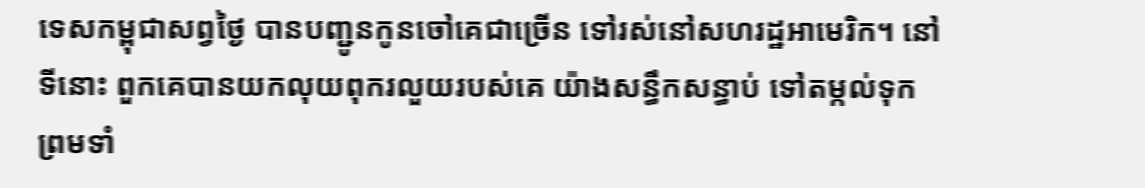ទេសកម្ពុជាសព្វថ្ងៃ បានបញ្ជូនកូនចៅគេជាច្រើន ទៅរស់នៅសហរដ្ឋអាមេរិក។ នៅទីនោះ ពួកគេបានយកលុយពុករលួយរបស់គេ យ៉ាងសន្ធឹកសន្ធាប់ ទៅតម្កល់ទុក ព្រមទាំ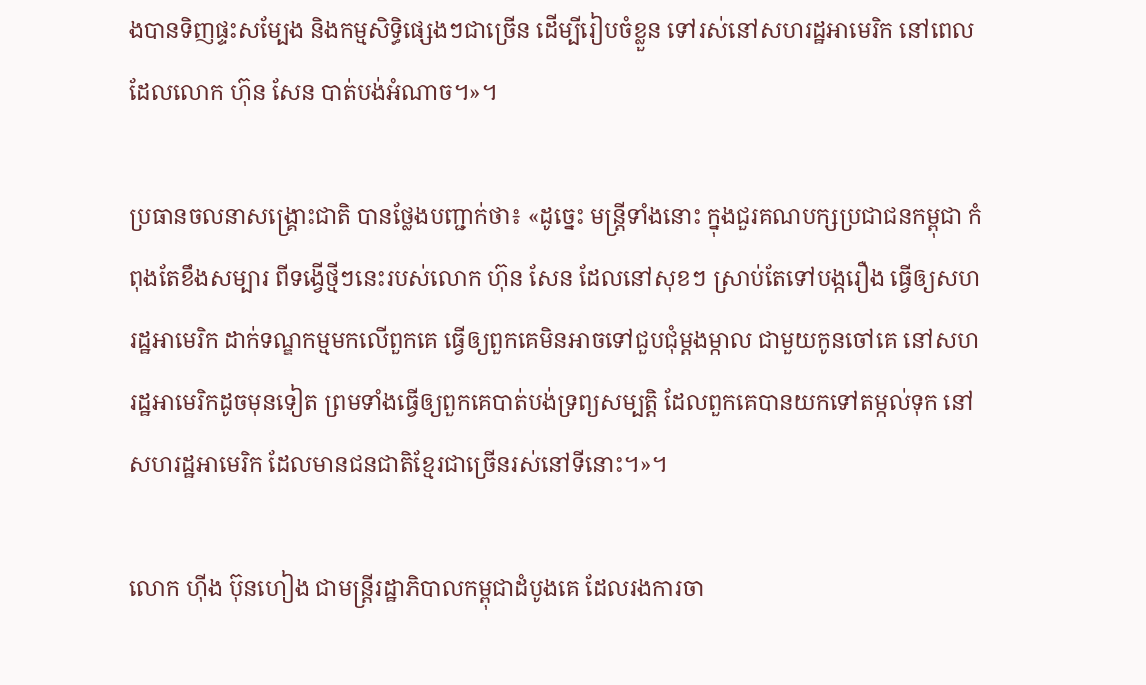ងបានទិញផ្ទះសម្បែង និងកម្មសិទ្ធិផ្សេងៗជាច្រើន ដើម្បីរៀបចំខ្លួន ទៅរស់នៅសហរដ្ឋអាមេរិក នៅពេលដែលលោក ហ៊ុន សែន បាត់បង់អំណាច។»។

ប្រធានចលនាសង្គ្រោះជាតិ បានថ្លែងបញ្ជាក់ថា៖ «ដូច្នេះ មន្ត្រីទាំងនោះ ក្នុងជួរគណបក្សប្រជាជនកម្ពុជា កំពុងតែខឹងសម្បារ ពីទង្វើថ្មីៗនេះរបស់លោក ហ៊ុន សែន ដែលនៅសុខៗ ស្រាប់តែទៅបង្ករឿង ធ្វើឲ្យសហរដ្ឋអាមេរិក ដាក់ទណ្ឌកម្មមកលើពួកគេ ធ្វើឲ្យពួកគេមិនអាចទៅជួបជុំម្តងម្កាល ជាមួយកូនចៅគេ នៅសហរដ្ឋអាមេរិកដូចមុនទៀត ព្រមទាំងធ្វើឲ្យពួកគេបាត់បង់ទ្រព្យសម្បត្តិ ដែលពួកគេបានយកទៅតម្កល់ទុក នៅសហរដ្ឋអាមេរិក ដែលមានជនជាតិខ្មែរជាច្រើនរស់នៅទីនោះ។»។

លោក ហ៊ីង ប៊ុនហៀង ជាមន្ត្រីរដ្ឋាភិបាលកម្ពុជាដំបូងគេ ដែលរងការចា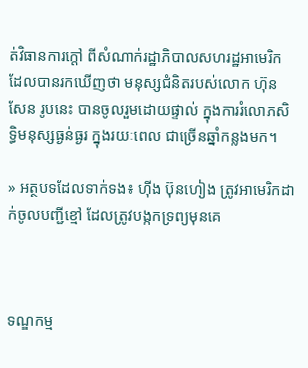ត់វិធានការក្ដៅ ពីសំណាក់រដ្ឋាភិបាលសហរដ្ឋអាមេរិក ដែលបានរកឃើញថា មនុស្សជំនិតរបស់លោក ហ៊ុន សែន រូបនេះ បានចូលរួមដោយផ្ទាល់ ក្នុងការរំលោភសិទ្ធិមនុស្សធ្ងន់ធ្ងរ ក្នុងរយៈពេល ជាច្រើនឆ្នាំកន្លងមក។

» អត្ថបទដែលទាក់ទង៖ ហ៊ីង ប៊ុនហៀង ត្រូវអាមេរិកដាក់ចូលបញ្ជីខ្មៅ ដែលត្រូវបង្កកទ្រព្យមុនគេ



ទណ្ឌកម្ម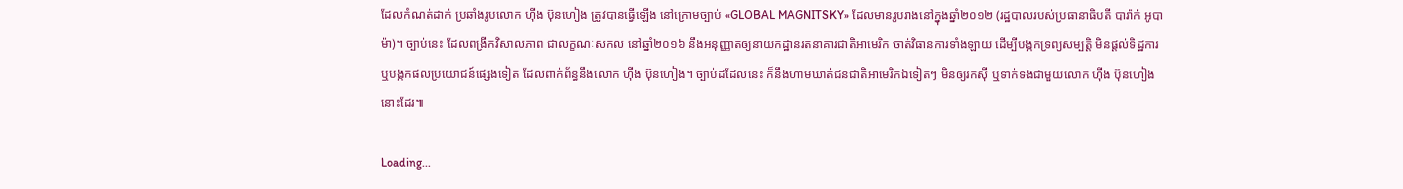ដែលកំណត់ដាក់ ប្រឆាំងរូបលោក ហ៊ីង ប៊ុនហៀង ត្រូវបានធ្វើឡើង នៅក្រោមច្បាប់ «GLOBAL MAGNITSKY» ដែលមានរូបរាងនៅក្នុងឆ្នាំ២០១២ (រដ្ឋបាលរបស់ប្រធានាធិបតី បារ៉ាក់ អូបាម៉ា)។ ច្បាប់នេះ ដែលពង្រីកវិសាលភាព ជាលក្ខណៈសកល នៅឆ្នាំ២០១៦ នឹងអនុញ្ញាតឲ្យនាយកដ្ឋានរតនាគារជាតិអាមេរិក ចាត់វិធានការទាំងឡាយ ដើម្បីបង្កកទ្រព្យសម្បត្តិ មិនផ្ដល់ទិដ្ឋការ ឬបង្កកផលប្រយោជន៍ផ្សេងទៀត ដែលពាក់ព័ន្ធនឹងលោក ហ៊ីង ប៊ុនហៀង។ ច្បាប់ដដែលនេះ ក៏នឹងហាមឃាត់ជនជាតិអាមេរិកឯទៀតៗ មិនឲ្យរកស៊ី ឬទាក់ទងជាមួយលោក ហ៊ីង ប៊ុនហៀង នោះដែរ៕

Loading...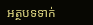អត្ថបទទាក់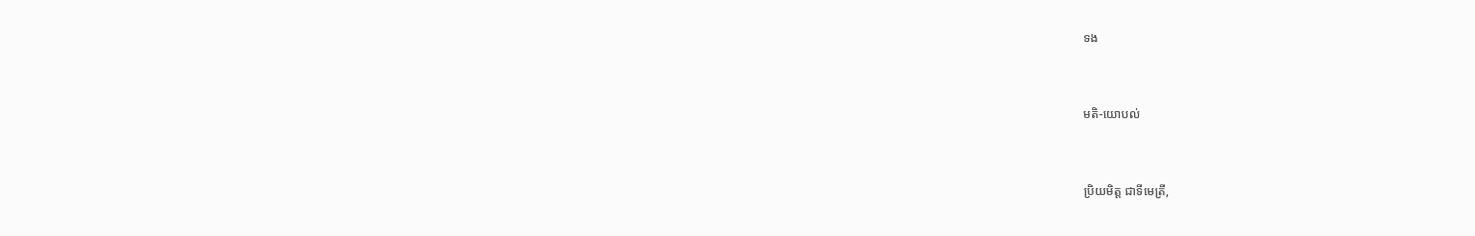ទង


មតិ-យោបល់


ប្រិយមិត្ត ជាទីមេត្រី,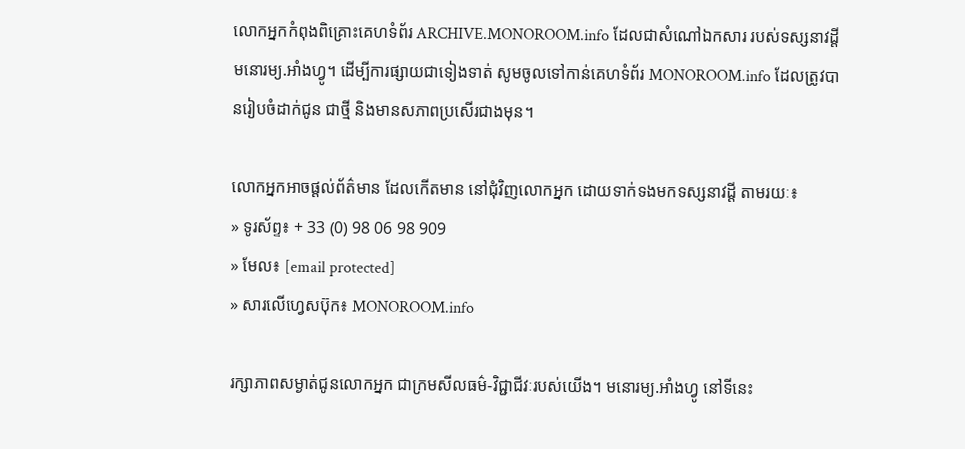លោកអ្នកកំពុងពិគ្រោះគេហទំព័រ ARCHIVE.MONOROOM.info ដែលជាសំណៅឯកសារ របស់ទស្សនាវដ្ដីមនោរម្យ.អាំងហ្វូ។ ដើម្បីការផ្សាយជាទៀងទាត់ សូមចូលទៅកាន់គេហទំព័រ MONOROOM.info ដែលត្រូវបានរៀបចំដាក់ជូន ជាថ្មី និងមានសភាពប្រសើរជាងមុន។

លោកអ្នកអាចផ្ដល់ព័ត៌មាន ដែលកើតមាន នៅជុំវិញលោកអ្នក ដោយទាក់ទងមកទស្សនាវដ្ដី តាមរយៈ៖
» ទូរស័ព្ទ៖ + 33 (0) 98 06 98 909
» មែល៖ [email protected]
» សារលើហ្វេសប៊ុក៖ MONOROOM.info

រក្សាភាពសម្ងាត់ជូនលោកអ្នក ជាក្រមសីលធម៌-វិជ្ជាជីវៈរបស់យើង។ មនោរម្យ.អាំងហ្វូ នៅទីនេះ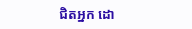ជិតអ្នក ដោ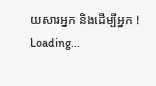យសារអ្នក និងដើម្បីអ្នក !
Loading...